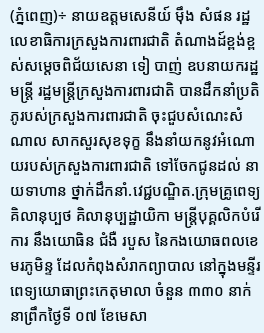(ភ្នំពេញ)÷ នាយឧត្តមសេនីយ៍ ម៉ឹង សំផន រដ្ឋលេខាធិការក្រសួងការពារជាតិ តំណាងដ៍ខ្ពង់ខ្ពស់សម្តេចពិជ័យសេនា ទៀ បាញ់ ឧបនាយករដ្ឋមន្ត្រី រដ្ឋមន្ត្រីក្រសួងការពារជាតិ បានដឹកនាំប្រតិភូរបស់ក្រសួងការពារជាតិ ចុះជួបសំណេះសំណាល សាកសួរសុខទុក្ខ នឹងនាំយកនូវអំណោយរបស់ក្រសួងការពារជាតិ ទៅចែកជូនដល់ នាយទាហាន ថ្នាក់ដឹកនាំ.វេជ្ជបណ្ឌិត.ក្រុមគ្រូពេទ្យ គិលានុប្បថ គិលានុប្បដ្ឋាយិកា មន្ត្រីបុគ្គលិកបំរើការ នឹងយោធិន ជំងឺ របួស នៃកងយោធពលខេមរភូមិន្ទ ដែលកំពុងសំរាកព្យាបាល នៅក្នុងមន្ទីរពេទ្យយោធាព្រះកេតុមាលា ចំនួន ៣៣០ នាក់ នាព្រឹកថ្ងៃទី ០៧ ខែមេសា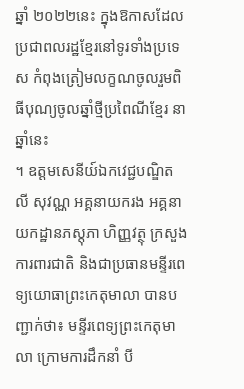ឆ្នាំ ២០២២នេះ ក្នុងឱកាសដែលប្រជាពលរដ្ឋខ្មែរនៅទូរទាំងប្រទេស កំពុងត្រៀមលក្ខណចូលរួមពិធីបុណ្យចូលឆ្នាំថ្មីប្រពៃណីខ្មែរ នាឆ្នាំនេះ
។ ឧត្ដមសេនីយ៍ឯកវេជ្ជបណ្ឌិត លី សុវណ្ណ អគ្គនាយករង អគ្គនាយកដ្ឋានភស្តុភា ហិញ្ញវត្ថុ ក្រសួងការពារជាតិ និងជាប្រធានមន្ទីរពេទ្យយោធាព្រះកេតុមាលា បានបញ្ជាក់ថា៖ មន្ទីរពេទ្យព្រះកេតុមាលា ក្រោមការដឹកនាំ បី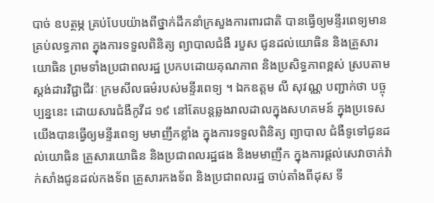បាច់ ឧបត្ថម្ភ គ្រប់បែបយ៉ាងពីថ្នាក់ដឹកនាំក្រសួងការពារជាតិ បានធ្វើឲ្យមន្ទីរពេទ្យមានគ្រប់លទ្ធភាព ក្នុងការទទួលពិនិត្យ ព្យាបាលជំងឺ របួស ជូនដល់យោធិន និងគ្រួសារយោធិន ព្រមទាំងប្រជាពលរដ្ឋ ប្រកបដោយគុណភាព និងប្រសិទ្ធភាពខ្ពស់ ស្របតាមស្តង់ដារវិជ្ជាជីវៈ ក្រមសីលធម៌របស់មន្ទីរពេទ្យ ។ ឯកឧត្តម លី សុវណ្ណ បញ្ជាក់ថា បច្ចុប្បន្ននេះ ដោយសារជំងឺកូវីដ ១៩ នៅតែបន្តឆ្លងរាលដាលក្នុងសហគមន៍ ក្នុងប្រទេសយើងបានធ្វើឲ្យមន្ទីរពេទ្យ មមាញឹកខ្លាំង ក្នុងការទទួលពិនិត្យ ព្យាបាល ជំងឺទូទៅជូនដល់យោធិន គ្រួសារយោធិន និងប្រជាពលរដ្ឋផង និងមមាញឹក ក្នុងការផ្ដល់សេវាចាក់វ៉ាក់សាំងជូនដល់កងទ័ព គ្រួសារកងទ័ព និងប្រជាពលរដ្ឋ ចាប់តាំងពីដុស ទី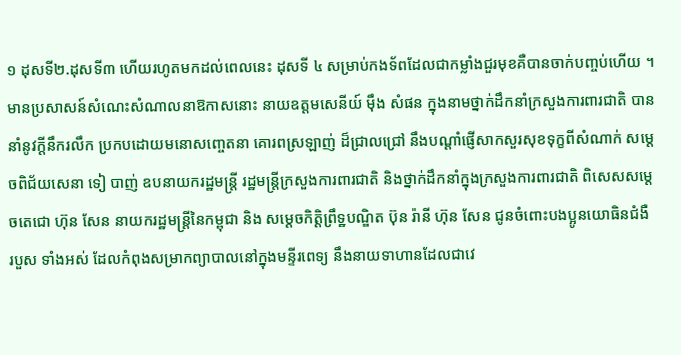១ ដុសទី២.ដុសទី៣ ហើយរហូតមកដល់ពេលនេះ ដុសទី ៤ សម្រាប់កងទ័ពដែលជាកម្លាំងជួរមុខគឺបានចាក់បញ្ចប់ហើយ ។ មានប្រសាសន៍សំណេះសំណាលនាឱកាសនោះ នាយឧត្តមសេនីយ៍ ម៉ឹង សំផន ក្នុងនាមថ្នាក់ដឹកនាំក្រសួងការពារជាតិ បាននាំនូវក្តីនឹករលឹក ប្រកបដោយមនោសញ្ចេតនា គោរពស្រឡាញ់ ដ៏ជ្រាលជ្រៅ នឹងបណ្តាំផ្ញើសាកសួរសុខទុក្ខពីសំណាក់ សម្ដេចពិជ័យសេនា ទៀ បាញ់ ឧបនាយករដ្ឋមន្ត្រី រដ្ឋមន្ត្រីក្រសួងការពារជាតិ និងថ្នាក់ដឹកនាំក្នុងក្រសួងការពារជាតិ ពិសេសសម្តេចតេជោ ហ៊ុន សែន នាយករដ្ឋមន្ត្រីនៃកម្ពុជា និង សម្តេចកិត្តិព្រឹទ្ឋបណ្ឌិត ប៊ុន រ៉ានី ហ៊ុន សែន ជូនចំពោះបងប្អូនយោធិនជំងឺ របួស ទាំងអស់ ដែលកំពុងសម្រាកព្យាបាលនៅក្នុងមន្ទីរពេទ្យ នឹងនាយទាហានដែលជាវេ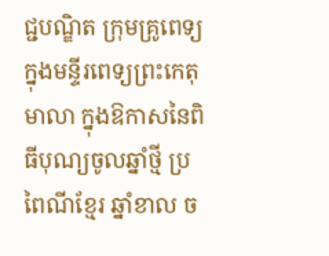ជ្ជបណ្ឌិត ក្រុមគ្រូពេទ្យ ក្នុងមន្ទីរពេទ្យព្រះកេតុមាលា ក្នុងឱកាសនៃពិធីបុណ្យចូលឆ្នាំថ្មី ប្រពៃណីខ្មែរ ឆ្នាំខាល ច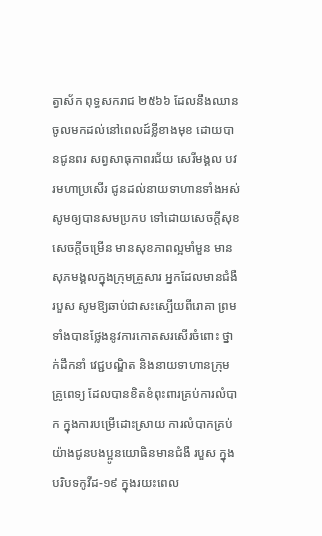ត្វាស័ក ពុទ្ធសករាជ ២៥៦៦ ដែលនឹងឈានចូលមកដល់នៅពេលដ៍ខ្លីខាងមុខ ដោយបានជូនពរ សព្វសាធុកាពរជ័យ សេរីមង្គល បវរមហាប្រសើរ ជូនដល់នាយទាហានទាំងអស់សូមឲ្យបានសមប្រកប ទៅដោយសេចក្ដីសុខ សេចក្ដីចម្រើន មានសុខភាពល្អមាំមួន មានសុភមង្គលក្នុងក្រុមគ្រួសារ អ្នកដែលមានជំងឺ របួស សូមឱ្យឆាប់ជាសះស្បើយពីរោគា ព្រមទាំងបានថ្លែងនូវការកោតសរសើរចំពោះ ថ្នាក់ដឹកនាំ វេជ្ជបណ្ឌិត និងនាយទាហានក្រុមគ្រូពេទ្យ ដែលបានខិតខំពុះពារគ្រប់ការលំបាក ក្នុងការបម្រើដោះស្រាយ ការលំបាកគ្រប់យ៉ាងជូនបងប្អូនយោធិនមានជំងឺ របួស ក្នុងបរិបទកូវីដ-១៩ ក្នុងរយះពេល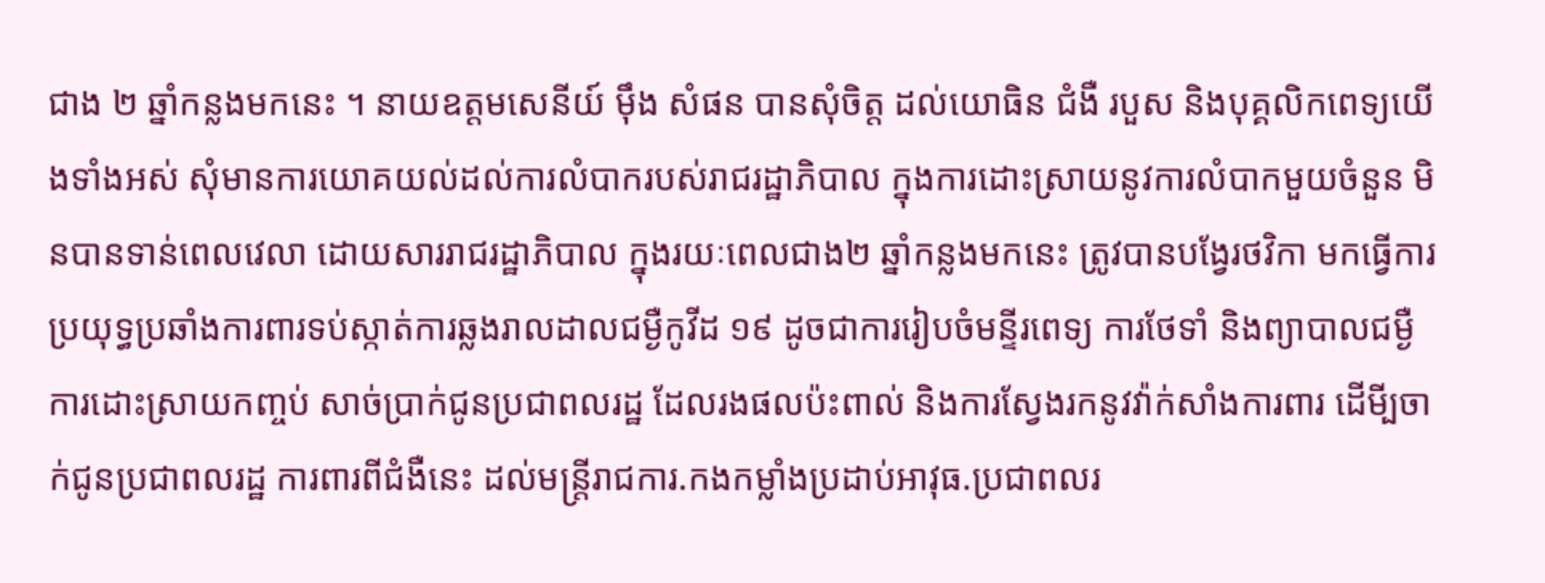ជាង ២ ឆ្នាំកន្លងមកនេះ ។ នាយឧត្តមសេនីយ៍ ម៉ឹង សំផន បានសុំចិត្ត ដល់យោធិន ជំងឺ របួស និងបុគ្គលិកពេទ្យយើងទាំងអស់ សុំមានការយោគយល់ដល់ការលំបាករបស់រាជរដ្ឋាភិបាល ក្នុងការដោះស្រាយនូវការលំបាកមួយចំនួន មិនបានទាន់ពេលវេលា ដោយសាររាជរដ្ឋាភិបាល ក្នុងរយៈពេលជាង២ ឆ្នាំកន្លងមកនេះ ត្រូវបានបង្វែរថវិកា មកធ្វើការប្រយុទ្ធប្រឆាំងការពារទប់ស្កាត់ការឆ្លងរាលដាលជម្ងឺកូវីដ ១៩ ដូចជាការរៀបចំមន្ទីរពេទ្យ ការថែទាំ និងព្យាបាលជម្ងឺ ការដោះស្រាយកញ្ចប់ សាច់ប្រាក់ជូនប្រជាពលរដ្ឋ ដែលរងផលប៉ះពាល់ និងការស្វែងរកនូវវ៉ាក់សាំងការពារ ដើមី្បចាក់ជូនប្រជាពលរដ្ឋ ការពារពីជំងឺនេះ ដល់មន្ត្រីរាជការ.កងកម្លាំងប្រដាប់អាវុធ.ប្រជាពលរ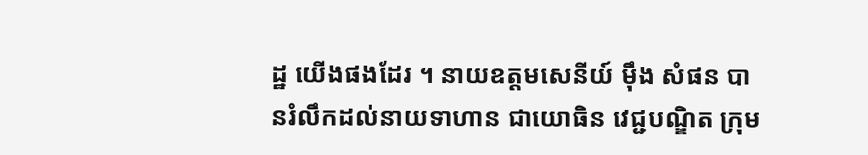ដ្ឋ យើងផងដែរ ។ នាយឧត្តមសេនីយ៍ ម៉ឹង សំផន បានរំលឹកដល់នាយទាហាន ជាយោធិន វេជ្ជបណ្ឌិត ក្រុម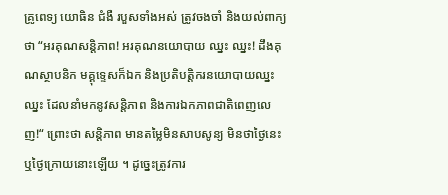គ្រូពេទ្យ យោធិន ជំងឺ របួសទាំងអស់ ត្រូវចងចាំ និងយល់ពាក្យថា “អរគុណសន្តិភាព! អរគុណនយោបាយ ឈ្នះ ឈ្នះ! ដឹងគុណស្ថាបនិក មគ្គុទ្ទេសក៏ឯក និងប្រតិបត្តិករនយោបាយឈ្នះ ឈ្នះ ដែលនាំមកនូវសន្តិភាព និងការឯកភាពជាតិពេញលេញ!“ ព្រោះថា សន្តិភាព មានតម្លៃមិនសាបសូន្យ មិនថាថ្ងៃនេះ ឬថ្ងៃក្រោយនោះឡើយ ។ ដូច្នេះត្រូវការ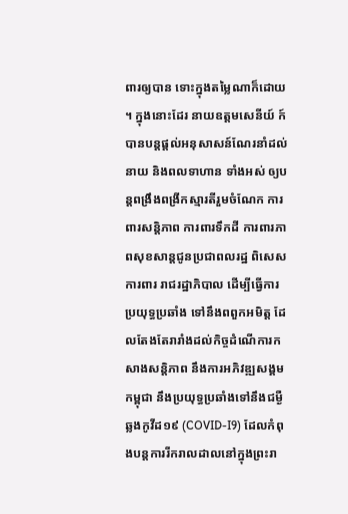ពារឲ្យបាន ទោះក្នុងតម្លៃណាក៏ដោយ ។ ក្នុងនោះដែរ នាយឧត្តមសេនីយ៍ ក៍បានបន្តផ្តល់អនុសាសន៍ណែរនាំដល់ នាយ និងពលទាហាន ទាំងអស់ ឲ្យបន្តពង្រឹងពង្រីកស្មារតីរួមចំណែក ការពារសន្តិភាព ការពារទឹកដី ការពារភាពសុខសាន្តជូនប្រជាពលរដ្ឋ ពិសេសការពារ រាជរដ្ឋាភិបាល ដើម្បីធ្វើការប្រយុទ្ធប្រឆាំង ទៅនឹងពពួកអមិត្ត ដែលតែងតែរារាំងដល់កិច្ចដំណើការកសាងសន្តិភាព នឹងការអភិវឌ្ឍសង្គមកម្ពុជា នឹងប្រយុទ្ធប្រឆាំងទៅនឹងជម្ងឺឆ្លងកូវីដ១៩ (COVID-I9) ដែលកំពុងបន្តការរីករាលដាលនៅក្នុងព្រះរា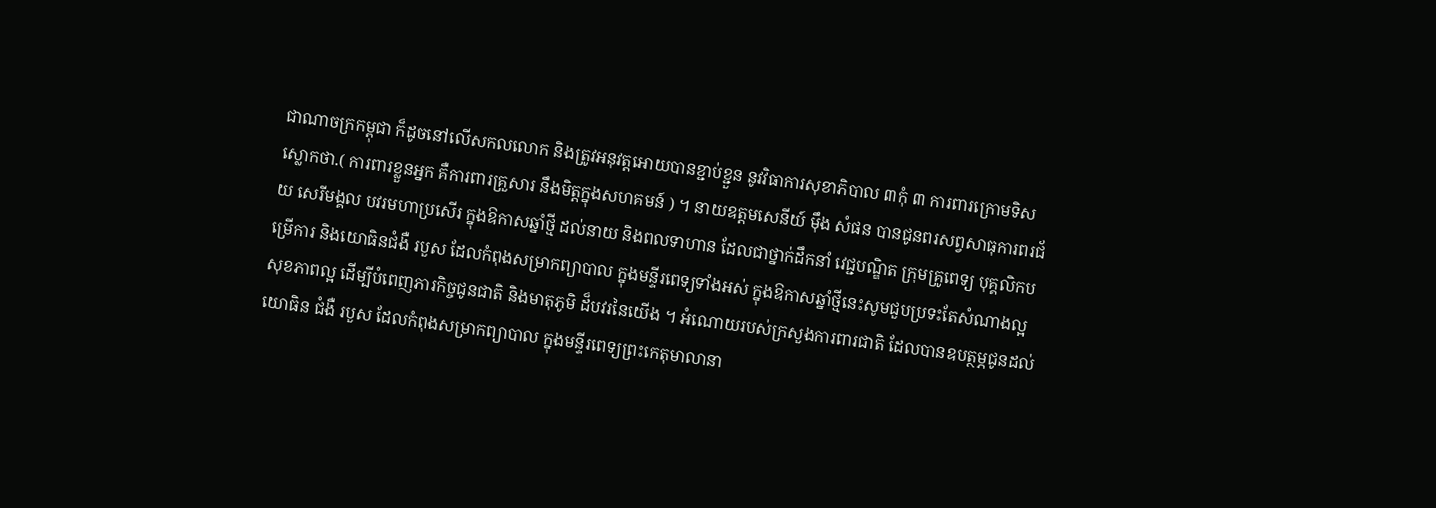ជាណាចក្រកម្ពុជា ក៏ដូចនៅលើសកលលោក និងត្រូវអនុវត្តអោយបានខ្ជាប់ខ្ជួន នូវវិធាការសុខាភិបាល ៣កុំ ៣ ការពារក្រោមទិសស្លោកថា.( ការពារខ្លួនអ្នក គឺការពារគ្រួសារ នឹងមិត្តក្នុងសហគមន៍ ) ។ នាយឧត្តមសេនីយ៍ ម៉ឹង សំផន បានជូនពរសព្វសាធុការពរជ័យ សេរីមង្គល បវរមហាប្រសើរ ក្នុងឱកាសឆ្នាំថ្មី ដល់នាយ និងពលទាហាន ដែលជាថ្នាក់ដឹកនាំ វេជ្ជបណ្ឌិត ក្រុមគ្រូពេទ្យ បុគ្គលិកបម្រើការ និងយោធិនជំងឺ របួស ដែលកំពុងសម្រាកព្យាបាល ក្នុងមន្ទីរពេទ្យទាំងអស់ ក្នុងឱកាសឆ្នាំថ្មីនេះសូមជួបប្រទះតែសំណាងល្អ សុខភាពល្អ ដើម្បីបំពេញភារកិច្ចជូនជាតិ និងមាតុភូមិ ដ៏បវរនៃយើង ។ អំណោយរបស់ក្រសួងការពារជាតិ ដែលបានឧបត្ថម្ភជូនដល់យោធិន ជំងឺ របួស ដែលកំពុងសម្រាកព្យាបាល ក្នុងមន្ទីរពេទ្យព្រះកេតុមាលានា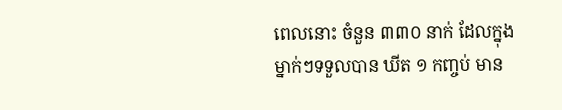ពេលនោះ ចំនួន ៣៣០ នាក់ ដែលក្នុងម្នាក់ៗទទួលបាន ឃីត ១ កញ្ចប់ មាន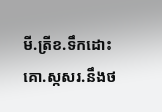មី.ត្រីខ.ទឹកដោះគោ.ស្កសរ.នឹងថ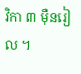វិកា ៣ ម៉ឺនរៀល ។